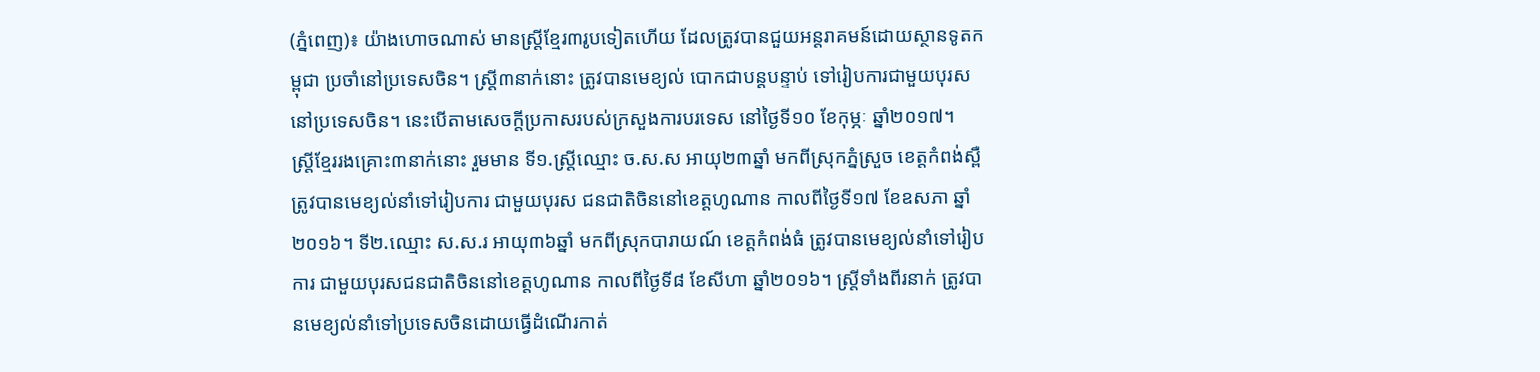(ភ្នំពេញ)៖ យ៉ាងហោចណាស់ មានស្រ្តីខ្មែរ៣រូបទៀតហើយ ដែលត្រូវបានជួយអន្តរាគមន៍ដោយស្ថានទូតកម្ពុជា ប្រចាំនៅប្រទេសចិន។ ស្រ្តី៣នាក់នោះ ត្រូវបានមេខ្យល់ បោកជាបន្តបន្ទាប់ ទៅរៀបការជាមួយបុរសនៅប្រទេសចិន។ នេះបើតាមសេចក្តីប្រកាសរបស់ក្រសួងការបរទេស នៅថ្ងៃទី១០ ខែកុម្ភៈ ឆ្នាំ២០១៧។
ស្រ្តីខ្មែររងគ្រោះ៣នាក់នោះ រួមមាន ទី១.ស្រ្តីឈ្មោះ ច.ស.ស អាយុ២៣ឆ្នាំ មកពីស្រុកភ្នំស្រួច ខេត្តកំពង់ស្ពឺ ត្រូវបានមេខ្យល់នាំទៅរៀបការ ជាមួយបុរស ជនជាតិចិននៅខេត្តហូណាន កាលពីថ្ងៃទី១៧ ខែឧសភា ឆ្នាំ២០១៦។ ទី២.ឈ្មោះ ស.ស.រ អាយុ៣៦ឆ្នាំ មកពីស្រុកបារាយណ៍ ខេត្តកំពង់ធំ ត្រូវបានមេខ្យល់នាំទៅរៀបការ ជាមួយបុរសជនជាតិចិននៅខេត្តហូណាន កាលពីថ្ងៃទី៨ ខែសីហា ឆ្នាំ២០១៦។ ស្រ្តីទាំងពីរនាក់ ត្រូវបានមេខ្យល់នាំទៅប្រទេសចិនដោយធ្វើដំណើរកាត់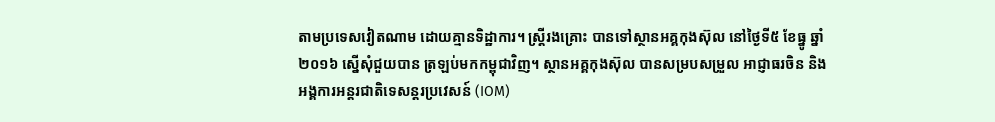តាមប្រទេសវៀតណាម ដោយគ្មានទិដ្ឋាការ។ ស្រ្តីរងគ្រោះ បានទៅស្ថានអគ្គកុងស៊ុល នៅថ្ងៃទី៥ ខែធ្នូ ឆ្នាំ២០១៦ ស្នើសុំជួយបាន ត្រឡប់មកកម្ពុជាវិញ។ ស្ថានអគ្គកុងស៊ុល បានសម្របសម្រួល អាជ្ញាធរចិន និងអង្គការអន្តរជាតិទេសន្តរប្រវេសន៍ (IOM)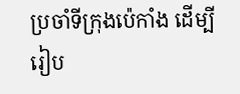ប្រចាំទីក្រុងប៉េកាំង ដើម្បីរៀប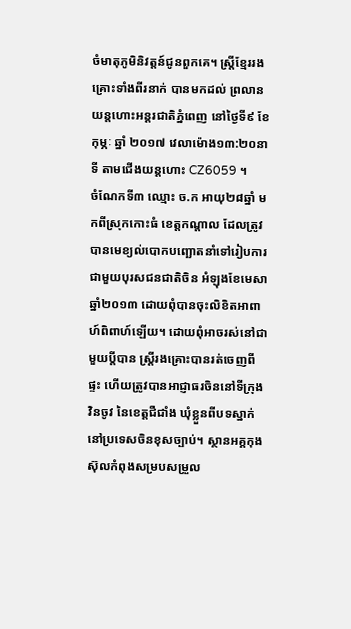ចំមាតុភូមិនិវត្តន៍ជូនពួកគេ។ ស្រ្តីខ្មែររងគ្រោះទាំងពីរនាក់ បានមកដល់ ព្រលានយន្តហោះអន្តរជាតិភ្នំពេញ នៅថ្ងៃទី៩ ខែកុម្ភៈ ឆ្នាំ ២០១៧ វេលាម៉ោង១៣:២០នាទី តាមជើងយន្តហោះ CZ6059 ។
ចំណែកទី៣ ឈ្មោះ ច.ក អាយុ២៨ឆ្នាំ មកពីស្រុកកោះធំ ខេត្តកណ្តាល ដែលត្រូវបានមេខ្យល់បោកបញ្ឆោតនាំទៅរៀបការ ជាមួយបុរសជនជាតិចិន អំឡុងខែមេសា ឆ្នាំ២០១៣ ដោយពុំបានចុះលិខិតអាពាហ៍ពិពាហ៍ឡើយ។ ដោយពុំអាចរស់នៅជាមួយប្តីបាន ស្រ្តីរងគ្រោះបានរត់ចេញពីផ្ទះ ហើយត្រូវបានអាជ្ញាធរចិននៅទីក្រុងវិនចូវ នៃខេត្តជឺជាំង ឃុំខ្លួនពីបទស្នាក់នៅប្រទេសចិនខុសច្បាប់។ ស្ថានអគ្គកុងស៊ុលកំពុងសម្របសម្រួល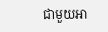ជាមួយអា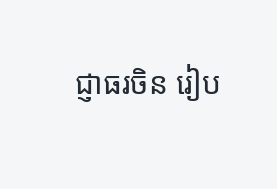ជ្ញាធរចិន រៀប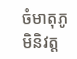ចំមាតុភូមិនិវត្ត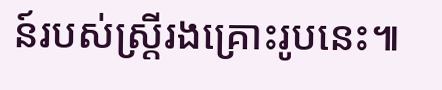ន៍របស់ស្ត្រីរងគ្រោះរូបនេះ៕